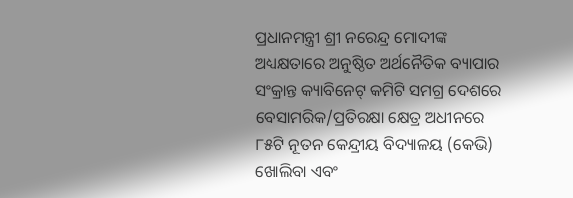ପ୍ରଧାନମନ୍ତ୍ରୀ ଶ୍ରୀ ନରେନ୍ଦ୍ର ମୋଦୀଙ୍କ ଅଧ୍ୟକ୍ଷତାରେ ଅନୁଷ୍ଠିତ ଅର୍ଥନୈତିକ ବ୍ୟାପାର ସଂକ୍ରାନ୍ତ କ୍ୟାବିନେଟ୍ କମିଟି ସମଗ୍ର ଦେଶରେ ବେସାମରିକ/ପ୍ରତିରକ୍ଷା କ୍ଷେତ୍ର ଅଧୀନରେ ୮୫ଟି ନୂତନ କେନ୍ଦ୍ରୀୟ ବିଦ୍ୟାଳୟ (କେଭି) ଖୋଲିବା ଏବଂ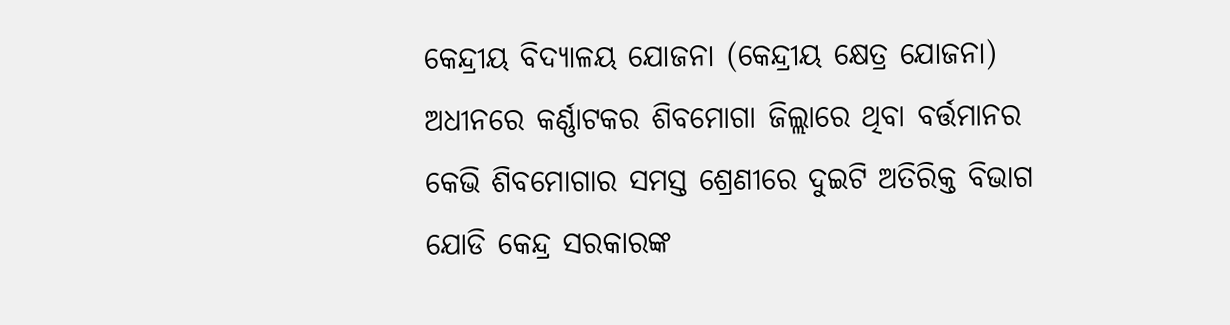କେନ୍ଦ୍ରୀୟ ବିଦ୍ୟାଳୟ ଯୋଜନା (କେନ୍ଦ୍ରୀୟ କ୍ଷେତ୍ର ଯୋଜନା) ଅଧୀନରେ କର୍ଣ୍ଣାଟକର ଶିବମୋଗା ଜିଲ୍ଲାରେ ଥିବା ବର୍ତ୍ତମାନର କେଭି ଶିବମୋଗାର ସମସ୍ତ ଶ୍ରେଣୀରେ ଦୁଇଟି ଅତିରିକ୍ତ ବିଭାଗ ଯୋଡି କେନ୍ଦ୍ର ସରକାରଙ୍କ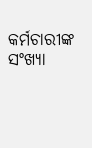କର୍ମଚାରୀଙ୍କ ସଂଖ୍ୟା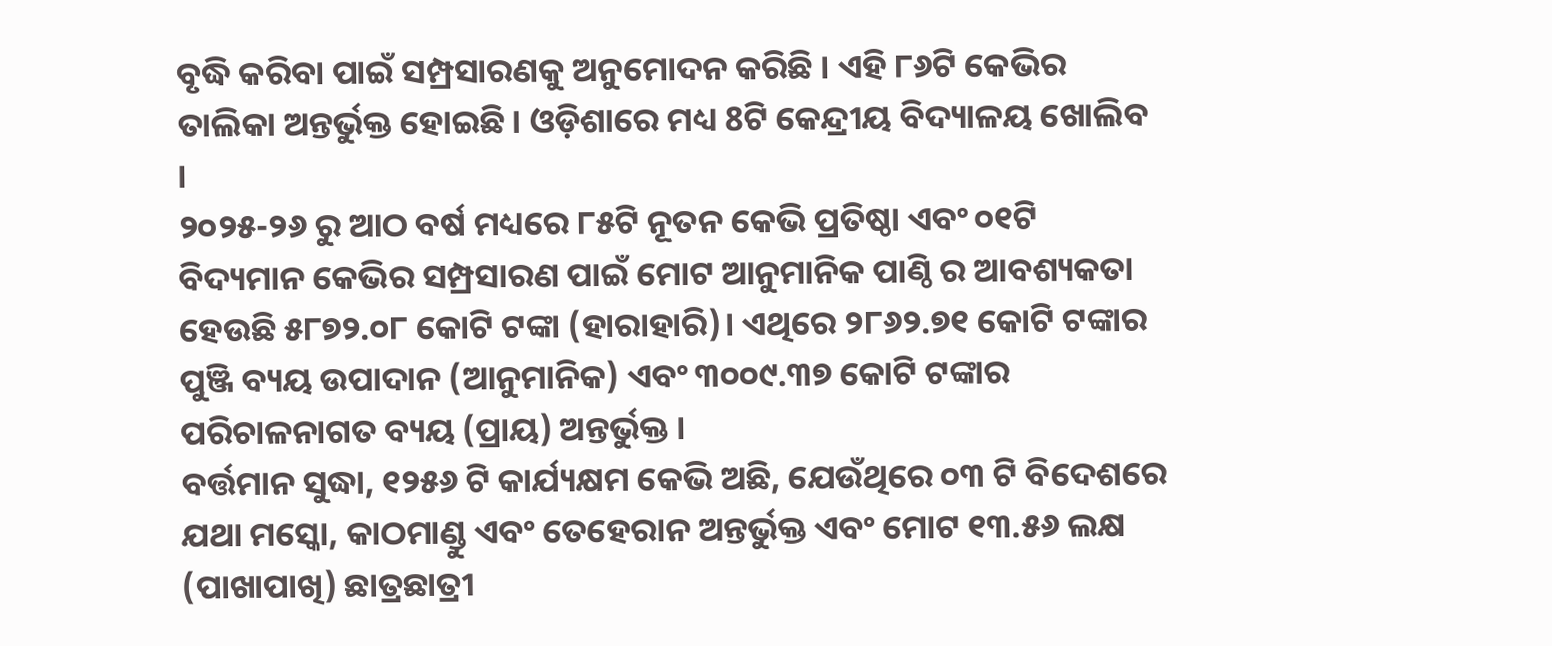ବୃଦ୍ଧି କରିବା ପାଇଁ ସମ୍ପ୍ରସାରଣକୁ ଅନୁମୋଦନ କରିଛି । ଏହି ୮୬ଟି କେଭିର ତାଲିକା ଅନ୍ତର୍ଭୁକ୍ତ ହୋଇଛି। ଓଡ଼ିଶାରେ ମଧ୍ୟ 8ଟି କେନ୍ଦ୍ରୀୟ ବିଦ୍ୟାଳୟ ଖୋଲିବ ।
୨୦୨୫-୨୬ ରୁ ଆଠ ବର୍ଷ ମଧ୍ୟରେ ୮୫ଟି ନୂତନ କେଭି ପ୍ରତିଷ୍ଠା ଏବଂ ୦୧ଟି ବିଦ୍ୟମାନ କେଭିର ସମ୍ପ୍ରସାରଣ ପାଇଁ ମୋଟ ଆନୁମାନିକ ପାଣ୍ଠି ର ଆବଶ୍ୟକତା ହେଉଛି ୫୮୭୨.୦୮ କୋଟି ଟଙ୍କା (ହାରାହାରି)। ଏଥିରେ ୨୮୬୨.୭୧ କୋଟି ଟଙ୍କାର ପୁଞ୍ଜି ବ୍ୟୟ ଉପାଦାନ (ଆନୁମାନିକ) ଏବଂ ୩୦୦୯.୩୭ କୋଟି ଟଙ୍କାର ପରିଚାଳନାଗତ ବ୍ୟୟ (ପ୍ରାୟ) ଅନ୍ତର୍ଭୁକ୍ତ ।
ବର୍ତ୍ତମାନ ସୁଦ୍ଧା, ୧୨୫୬ ଟି କାର୍ଯ୍ୟକ୍ଷମ କେଭି ଅଛି, ଯେଉଁଥିରେ ୦୩ ଟି ବିଦେଶରେ ଯଥା ମସ୍କୋ, କାଠମାଣ୍ଡୁ ଏବଂ ତେହେରାନ ଅନ୍ତର୍ଭୁକ୍ତ ଏବଂ ମୋଟ ୧୩.୫୬ ଲକ୍ଷ (ପାଖାପାଖି) ଛାତ୍ରଛାତ୍ରୀ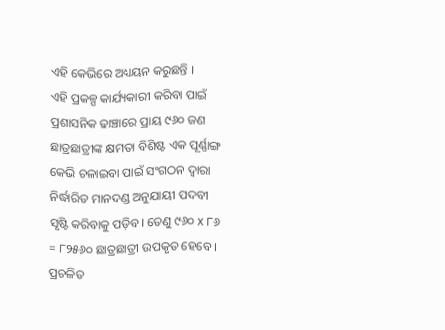ଏହି କେଭିରେ ଅଧ୍ୟୟନ କରୁଛନ୍ତି ।
ଏହି ପ୍ରକଳ୍ପ କାର୍ଯ୍ୟକାରୀ କରିବା ପାଇଁ ପ୍ରଶାସନିକ ଢାଞ୍ଚାରେ ପ୍ରାୟ ୯୬୦ ଜଣ ଛାତ୍ରଛାତ୍ରୀଙ୍କ କ୍ଷମତା ବିଶିଷ୍ଟ ଏକ ପୂର୍ଣ୍ଣାଙ୍ଗ କେଭି ଚଳାଇବା ପାଇଁ ସଂଗଠନ ଦ୍ୱାରା ନିର୍ଦ୍ଧାରିତ ମାନଦଣ୍ଡ ଅନୁଯାୟୀ ପଦବୀ ସୃଷ୍ଟି କରିବାକୁ ପଡ଼ିବ। ତେଣୁ ୯୬୦ x ୮୬ = ୮୨୫୬୦ ଛାତ୍ରଛାତ୍ରୀ ଉପକୃତ ହେବେ । ପ୍ରଚଳିତ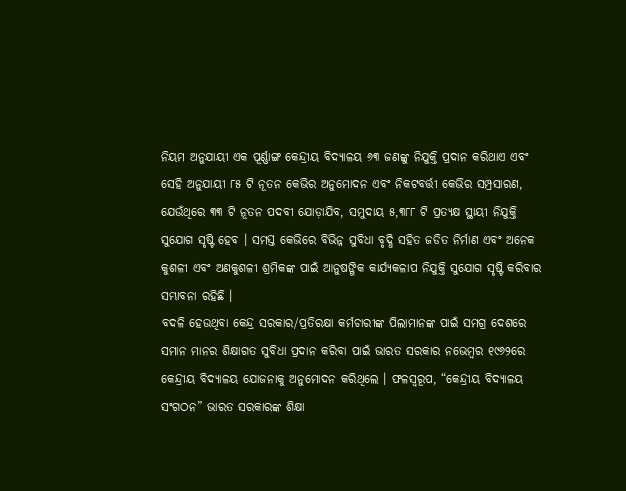ନିୟମ ଅନୁଯାୟୀ ଏକ ପୂର୍ଣ୍ଣାଙ୍ଗ କେନ୍ଦ୍ରୀୟ ବିଦ୍ୟାଳୟ ୬୩ ଜଣଙ୍କୁ ନିଯୁକ୍ତି ପ୍ରଦାନ କରିଥାଏ ଏବଂ ସେହି ଅନୁଯାୟୀ ୮୫ ଟି ନୂତନ କେଭିର ଅନୁମୋଦନ ଏବଂ ନିକଟବର୍ତ୍ତୀ କେଭିର ସମ୍ପ୍ରସାରଣ, ଯେଉଁଥିରେ ୩୩ ଟି ନୂତନ ପଦବୀ ଯୋଡ଼ାଯିବ, ସମୁଦାୟ ୫,୩୮୮ ଟି ପ୍ରତ୍ୟକ୍ଷ ସ୍ଥାୟୀ ନିଯୁକ୍ତି ସୁଯୋଗ ସୃଷ୍ଟି ହେବ । ସମସ୍ତ କେଭିରେ ବିଭିନ୍ନ ସୁବିଧା ବୃଦ୍ଧି ସହିତ ଜଡିତ ନିର୍ମାଣ ଏବଂ ଅନେକ କୁଶଳୀ ଏବଂ ଅଣକୁଶଳୀ ଶ୍ରମିକଙ୍କ ପାଇଁ ଆନୁଷଙ୍ଗିକ କାର୍ଯ୍ୟକଳାପ ନିଯୁକ୍ତି ସୁଯୋଗ ସୃଷ୍ଟି କରିବାର ସମ୍ଭାବନା ରହିଛି ।
ବଦଳି ହେଉଥିବା କେନ୍ଦ୍ର ସରକାର/ପ୍ରତିରକ୍ଷା କର୍ମଚାରୀଙ୍କ ପିଲାମାନଙ୍କ ପାଇଁ ସମଗ୍ର ଦେଶରେ ସମାନ ମାନର ଶିକ୍ଷାଗତ ସୁବିଧା ପ୍ରଦାନ କରିବା ପାଇଁ ଭାରତ ସରକାର ନଭେମ୍ବର ୧୯୬୨ରେ କେନ୍ଦ୍ରୀୟ ବିଦ୍ୟାଳୟ ଯୋଜନାକୁ ଅନୁମୋଦନ କରିଥିଲେ । ଫଳସ୍ୱରୂପ, “କେନ୍ଦ୍ରୀୟ ବିଦ୍ୟାଳୟ ସଂଗଠନ” ଭାରତ ସରକାରଙ୍କ ଶିକ୍ଷା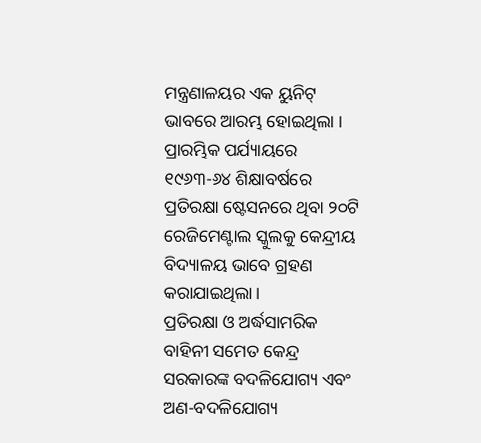ମନ୍ତ୍ରଣାଳୟର ଏକ ୟୁନିଟ୍ ଭାବରେ ଆରମ୍ଭ ହୋଇଥିଲା । ପ୍ରାରମ୍ଭିକ ପର୍ଯ୍ୟାୟରେ ୧୯୬୩-୬୪ ଶିକ୍ଷାବର୍ଷରେ ପ୍ରତିରକ୍ଷା ଷ୍ଟେସନରେ ଥିବା ୨୦ଟି ରେଜିମେଣ୍ଟାଲ ସ୍କୁଲକୁ କେନ୍ଦ୍ରୀୟ ବିଦ୍ୟାଳୟ ଭାବେ ଗ୍ରହଣ କରାଯାଇଥିଲା।
ପ୍ରତିରକ୍ଷା ଓ ଅର୍ଦ୍ଧସାମରିକ ବାହିନୀ ସମେତ କେନ୍ଦ୍ର ସରକାରଙ୍କ ବଦଳିଯୋଗ୍ୟ ଏବଂ ଅଣ-ବଦଳିଯୋଗ୍ୟ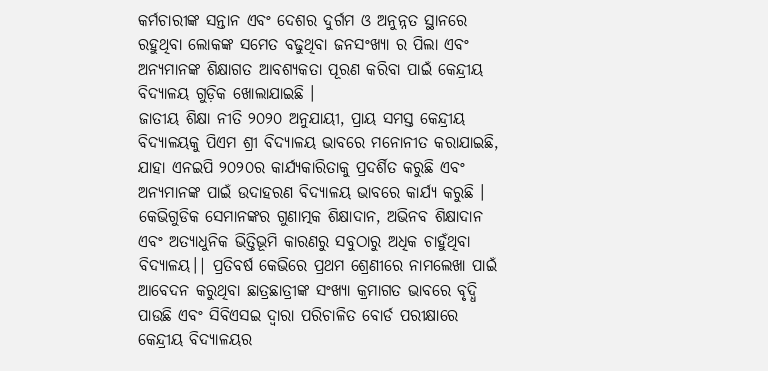କର୍ମଚାରୀଙ୍କ ସନ୍ତାନ ଏବଂ ଦେଶର ଦୁର୍ଗମ ଓ ଅନୁନ୍ନତ ସ୍ଥାନରେ ରହୁଥିବା ଲୋକଙ୍କ ସମେତ ବଢୁଥିବା ଜନସଂଖ୍ୟା ର ପିଲା ଏବଂ ଅନ୍ୟମାନଙ୍କ ଶିକ୍ଷାଗତ ଆବଶ୍ୟକତା ପୂରଣ କରିବା ପାଇଁ କେନ୍ଦ୍ରୀୟ ବିଦ୍ୟାଳୟ ଗୁଡ଼ିକ ଖୋଲାଯାଇଛି ।
ଜାତୀୟ ଶିକ୍ଷା ନୀତି ୨୦୨୦ ଅନୁଯାୟୀ, ପ୍ରାୟ ସମସ୍ତ କେନ୍ଦ୍ରୀୟ ବିଦ୍ୟାଳୟକୁ ପିଏମ ଶ୍ରୀ ବିଦ୍ୟାଳୟ ଭାବରେ ମନୋନୀତ କରାଯାଇଛି, ଯାହା ଏନଇପି ୨୦୨୦ର କାର୍ଯ୍ୟକାରିତାକୁ ପ୍ରଦର୍ଶିତ କରୁଛି ଏବଂ ଅନ୍ୟମାନଙ୍କ ପାଇଁ ଉଦାହରଣ ବିଦ୍ୟାଳୟ ଭାବରେ କାର୍ଯ୍ୟ କରୁଛି । କେଭିଗୁଡିକ ସେମାନଙ୍କର ଗୁଣାତ୍ମକ ଶିକ୍ଷାଦାନ, ଅଭିନବ ଶିକ୍ଷାଦାନ ଏବଂ ଅତ୍ୟାଧୁନିକ ଭିତ୍ତିଭୂମି କାରଣରୁ ସବୁଠାରୁ ଅଧିକ ଚାହୁଁଥିବା ବିଦ୍ୟାଳୟ।| ପ୍ରତିବର୍ଷ କେଭିରେ ପ୍ରଥମ ଶ୍ରେଣୀରେ ନାମଲେଖା ପାଇଁ ଆବେଦନ କରୁଥିବା ଛାତ୍ରଛାତ୍ରୀଙ୍କ ସଂଖ୍ୟା କ୍ରମାଗତ ଭାବରେ ବୃଦ୍ଧି ପାଉଛି ଏବଂ ସିବିଏସଇ ଦ୍ୱାରା ପରିଚାଳିତ ବୋର୍ଡ ପରୀକ୍ଷାରେ କେନ୍ଦ୍ରୀୟ ବିଦ୍ୟାଳୟର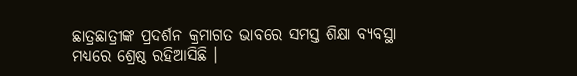ଛାତ୍ରଛାତ୍ରୀଙ୍କ ପ୍ରଦର୍ଶନ କ୍ରମାଗତ ଭାବରେ ସମସ୍ତ ଶିକ୍ଷା ବ୍ୟବସ୍ଥା ମଧ୍ୟରେ ଶ୍ରେଷ୍ଠ ରହିଆସିଛି ।